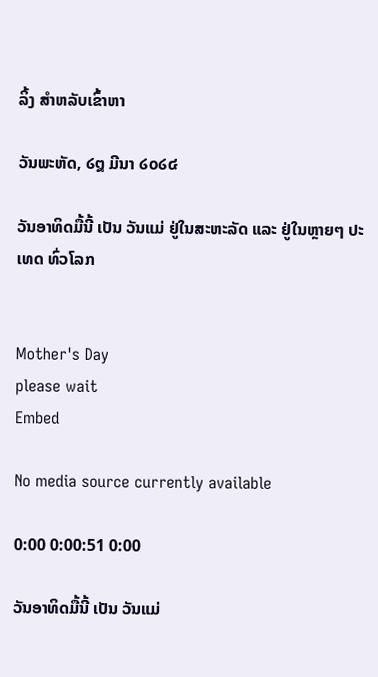ລິ້ງ ສຳຫລັບເຂົ້າຫາ

ວັນພະຫັດ, ໒໘ ມີນາ ໒໐໒໔

ວັນອາທິດມື້ນີ້ ເປັນ ວັນແມ່ ຢູ່ໃນສະຫະລັດ ແລະ ຢູ່ໃນຫຼາຍໆ ປະເທດ ທົ່ວໂລກ


Mother's Day
please wait
Embed

No media source currently available

0:00 0:00:51 0:00

ວັນອາທິດມື້ນີ້ ເປັນ ວັນແມ່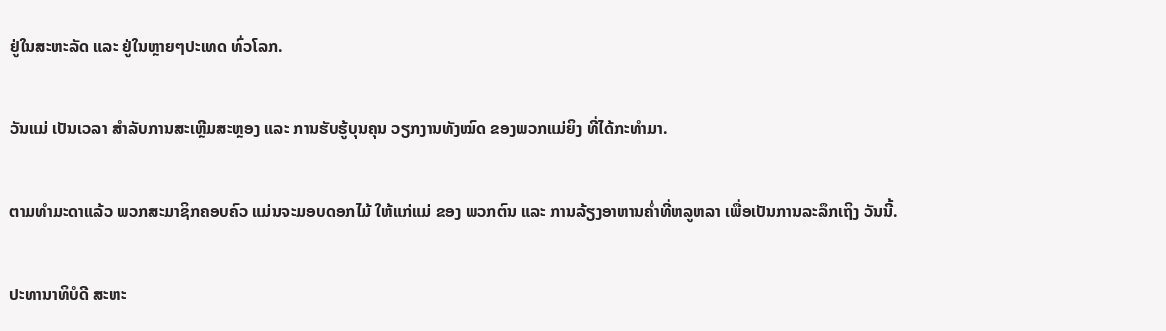ຢູ່ໃນສະຫະລັດ ແລະ ຢູ່ໃນຫຼາຍໆປະເທດ ທົ່ວໂລກ.

ວັນແມ່ ເປັນເວລາ ສຳລັບການສະເຫຼີມສະຫຼອງ ແລະ ການຮັບຮູ້ບຸນຄຸນ ວຽກງານທັງໝົດ ຂອງພວກແມ່ຍິງ ທີ່ໄດ້ກະທຳມາ.

ຕາມທຳມະດາແລ້ວ ພວກສະມາຊິກຄອບຄົວ ແມ່ນຈະມອບດອກໄມ້ ໃຫ້ແກ່ແມ່ ຂອງ ພວກຕົນ ແລະ ການລ້ຽງອາຫານຄ່ຳທີ່ຫລູຫລາ ເພື່ອເປັນການລະລຶກເຖິງ ວັນນີ້.

ປະທານາທິບໍດີ ສະຫະ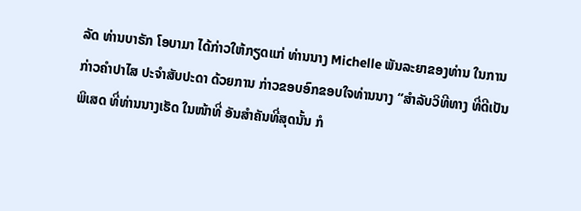ລັດ ທ່ານບາຣັກ ໂອບາມາ ໄດ້ກ່າວໃຫ້ກຽດແກ່ ທ່ານນາງ Michelle ພັນລະຍາຂອງທ່ານ ໃນການກ່າວຄຳປາໄສ ປະຈຳສັບປະດາ ດ້ວຍການ ກ່າວຂອບອົກຂອບໃຈທ່ານນາງ “ສຳລັບວິທີທາງ ທີ່ດີເປັນພິເສດ ທີ່ທ່ານນາງເຮັດ ໃນໜ້າທີ່ ອັນສຳຄັນທີ່ສຸດນັ້ນ ກໍ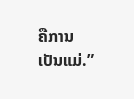ຄືການເປັນແມ່.”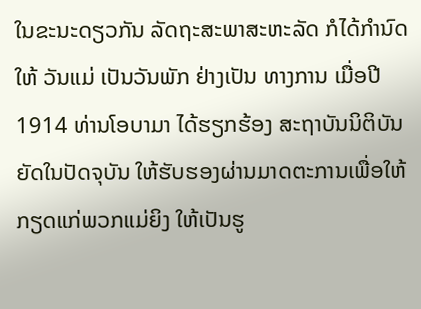ໃນຂະນະດຽວກັນ ລັດຖະສະພາສະຫະລັດ ກໍໄດ້ກຳນົດໃຫ້ ວັນແມ່ ເປັນວັນພັກ ຢ່າງເປັນ ທາງການ ເມື່ອປີ 1914 ທ່ານໂອບາມາ ໄດ້ຮຽກຮ້ອງ ສະຖາບັນນິຕິບັນຍັດໃນປັດຈຸບັນ ໃຫ້ຮັບຮອງຜ່ານມາດຕະການເພື່ອໃຫ້ກຽດແກ່ພວກແມ່ຍິງ ໃຫ້ເປັນຮູ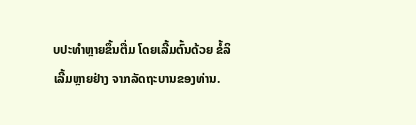ບປະທຳຫຼາຍຂຶ້ນຕື່ມ ໂດຍເລີ້ມຕົ້ນດ້ວຍ ຂໍ້ລິເລີ້ມຫຼາຍຢ່າງ ຈາກລັດຖະບານຂອງທ່ານ.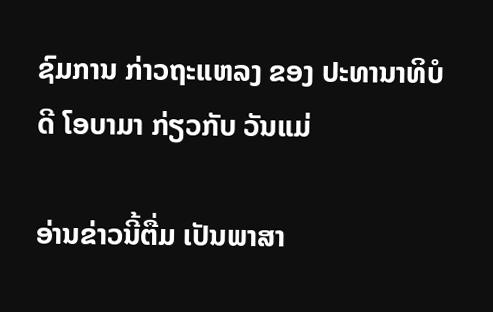ຊົມການ ກ່າວຖະແຫລງ ຂອງ ປະທານາທິບໍດີ ໂອບາມາ ກ່ຽວກັບ ວັນແມ່

ອ່ານຂ່າວນີ້ຕື່ມ ເປັນພາສາ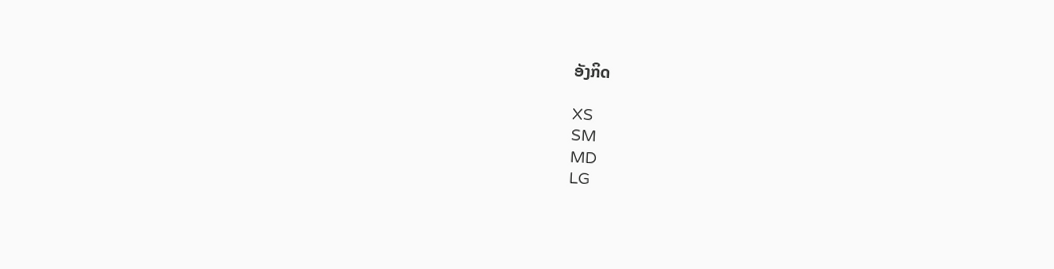ອັງກິດ

XS
SM
MD
LG